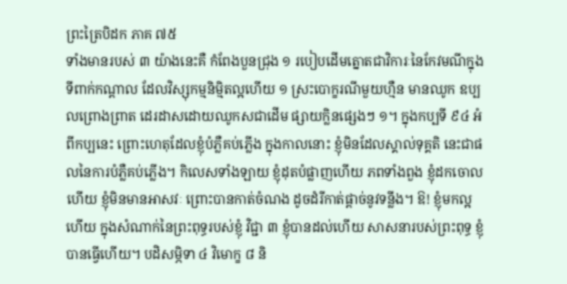ព្រះត្រៃបិដក ភាគ ៧៥
ទាំងមានរបស់ ៣ យ៉ាងនេះគឺ កំពែងបួនជ្រុង ១ របៀបដើមត្នោតជាវិការៈនៃកែវមណីក្នុងទីពាក់កណ្តាល ដែលវិស្សុកម្មនិម្មិតល្អហើយ ១ ស្រះបោក្ខរណីមួយហ្មឺន មានឈូក ឧប្បលព្រោងព្រាត ដេរដាសដោយឈូកសជាដើម ផ្សាយក្លិនផ្សេងៗ ១។ ក្នុងកប្បទី ៩៤ អំពីកប្បនេះ ព្រោះហេតុដែលខ្ញុំបំភ្លឺគប់ភ្លើង ក្នុងកាលនោះ ខ្ញុំមិនដែលស្គាល់ទុគ្គតិ នេះជាផលនៃការបំភ្លឺគប់ភ្លើង។ កិលេសទាំងឡាយ ខ្ញុំដុតបំផ្លាញហើយ ភពទាំងពួង ខ្ញុំដកចោលហើយ ខ្ញុំមិនមានអាសវៈ ព្រោះបានកាត់ចំណង ដូចដំរីកាត់ផ្តាច់នូវទន្លីង។ ឱ! ខ្ញុំមកល្អហើយ ក្នុងសំណាក់នៃព្រះពុទ្ធរបស់ខ្ញុំ វិជ្ជា ៣ ខ្ញុំបានដល់ហើយ សាសនារបស់ព្រះពុទ្ធ ខ្ញុំបានធ្វើហើយ។ បដិសម្ភិទា ៤ វិមោក្ខ ៨ និ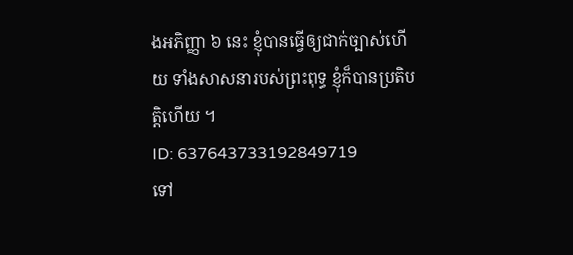ងអភិញ្ញា ៦ នេះ ខ្ញុំបានធ្វើឲ្យជាក់ច្បាស់ហើយ ទាំងសាសនារបស់ព្រះពុទ្ធ ខ្ញុំក៏បានប្រតិបតិ្តហើយ ។
ID: 637643733192849719
ទៅ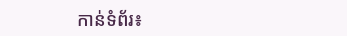កាន់ទំព័រ៖